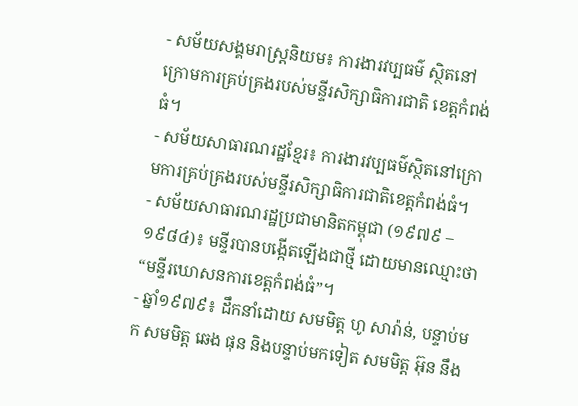- សម័យសង្គមរាស្រ្តនិយម៖ ការងារវប្បធម៌ ស្ថិតនៅក្រោមការគ្រប់គ្រងរបស់មន្ទីរសិក្សាធិការជាតិ ខេត្តកំពង់ធំ។
- សម័យសាធារណរដ្ឋខ្មែរ៖ ការងារវប្បធម៌ស្ថិតនៅក្រោមការគ្រប់គ្រងរបស់មន្ទីរសិក្សាធិការជាតិខេត្តកំពង់ធំ។
- សម័យសាធារណរដ្ឋប្រជាមានិតកម្ពុជា (១៩៧៩ – ១៩៨៤)៖ មន្ទីរបានបង្កើតឡើងជាថ្មី ដោយមានឈ្មោះថា “មន្ទីរឃោសនការខេត្តកំពង់ធំ”។
- ឆ្នាំ១៩៧៩៖ ដឹកនាំដោយ សមមិត្ត ហូ សារ៉ាន់, បន្ទាប់មក សមមិត្ត ឆេង ផុន និងបន្ទាប់មកទៀត សមមិត្ត អ៊ុន នឹង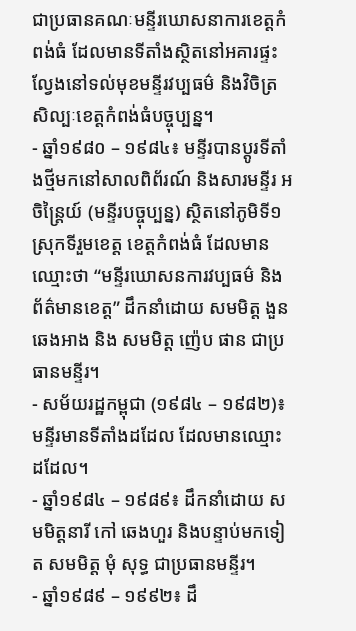ជាប្រធានគណៈមន្ទីរឃោសនាការខេត្តកំពង់ធំ ដែលមានទីតាំងស្ថិតនៅអគារផ្ទះល្វែងនៅទល់មុខមន្ទីរវប្បធម៌ និងវិចិត្រសិល្បៈខេត្តកំពង់ធំបច្ចុប្បន្ន។
- ឆ្នាំ១៩៨០ – ១៩៨៤៖ មន្ទីរបានប្តូរទីតាំងថ្មីមកនៅសាលពិព័រណ៍ និងសារមន្ទីរ អចិន្រ្តៃយ៍ (មន្ទីរបច្ចុប្បន្ន) ស្ថិតនៅភូមិទី១ ស្រុកទីរួមខេត្ត ខេត្តកំពង់ធំ ដែលមានឈ្មោះថា “មន្ទីរឃោសនការវប្បធម៌ និងព័ត៌មានខេត្ត” ដឹកនាំដោយ សមមិត្ត ងួន ឆេងអាង និង សមមិត្ត ញ៉េប ផាន ជាប្រធានមន្ទីរ។
- សម័យរដ្ឋកម្ពុជា (១៩៨៤ – ១៩៨២)៖ មន្ទីរមានទីតាំងដដែល ដែលមានឈ្មោះដដែល។
- ឆ្នាំ១៩៨៤ – ១៩៨៩៖ ដឹកនាំដោយ សមមិត្តនារី កៅ ឆេងហួរ និងបន្ទាប់មកទៀត សមមិត្ត មុំ សុទ្ធ ជាប្រធានមន្ទីរ។
- ឆ្នាំ១៩៨៩ – ១៩៩២៖ ដឹ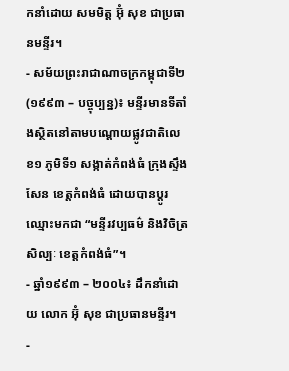កនាំដោយ សមមិត្ត អ៊ុំ សុខ ជាប្រធានមន្ទីរ។
- សម័យព្រះរាជាណាចក្រកម្ពុជាទី២ (១៩៩៣ – បច្ចុប្បន្ន)៖ មន្ទីរមានទីតាំងស្ថិតនៅតាមបណ្តោយផ្លូវជាតិលេខ១ ភូមិទី១ សង្កាត់កំពង់ធំ ក្រុងស្ទឹងសែន ខេត្តកំពង់ធំ ដោយបានប្តូរឈ្មោះមកជា “មន្ទីរវប្បធម៌ និងវិចិត្រសិល្បៈ ខេត្តកំពង់ធំ”។
- ឆ្នាំ១៩៩៣ – ២០០៤៖ ដឹកនាំដោយ លោក អ៊ុំ សុខ ជាប្រធានមន្ទីរ។
-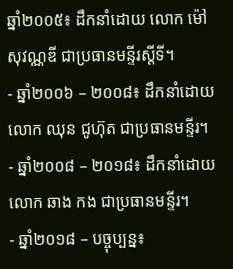ឆ្នាំ២០០៥៖ ដឹកនាំដោយ លោក ម៉ៅ សុវណ្ណឌី ជាប្រធានមន្ទីរស្តីទី។
- ឆ្នាំ២០០៦ – ២០០៨៖ ដឹកនាំដោយ លោក ឈុន ជូហ៊ុត ជាប្រធានមន្ទីរ។
- ឆ្នាំ២០០៨ – ២០១៨៖ ដឹកនាំដោយ លោក ឆាង កង ជាប្រធានមន្ទីរ។
- ឆ្នាំ២០១៨ – បច្ចុប្បន្ន៖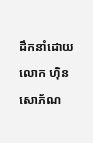ដឹកនាំដោយ លោក ហ៊ិន សោភ័ណ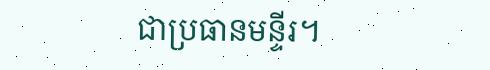ជាប្រធានមន្ទីរ។